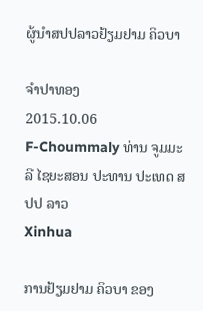ຜູ້ນຳສປປລາວຢ້ຽມຢາມ ຄິວບາ

ຈໍາປາທອງ
2015.10.06
F-Choummaly ທ່ານ ຈູມມະລີ ໄຊຍະສອນ ປະທານ ປະເທດ ສປປ ລາວ
Xinhua

ການຢ້ຽມຢາມ ຄິວບາ ຂອງ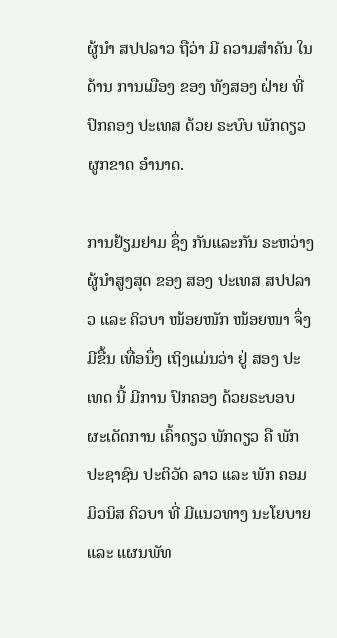ຜູ້ນຳ ສປປລາວ ຖືວ່າ ມີ ຄວາມສຳຄັນ ໃນດ້ານ ການເມືອງ ຂອງ ທັງສອງ ຝ່າຍ ທີ່ ປົກຄອງ ປະເທສ ດ້ວຍ ຣະບົບ ພັກດຽວ ຜູກຂາດ ອຳນາດ.

ການຢ້ຽມຢາມ ຊຶ່ງ ກັນແລະກັນ ຣະຫວ່າງ ຜູ້ນຳສູງສຸດ ຂອງ ສອງ ປະເທສ ສປປລາວ ແລະ ຄິວບາ ໜ້ອຍໜັກ ໜ້ອຍໜາ ຈຶ່ງ ມີຂື້ນ ເທື່ອນຶ່ງ ເຖິງແມ່ນວ່າ ຢູ່ ສອງ ປະເທດ ນີ້ ມີການ ປົກຄອງ ດ້ວຍຣະບອບ ຜະເດັດການ ເຄົ້າດຽວ ພັກດຽວ ຄື ພັກ ປະຊາຊົນ ປະຕິວັດ ລາວ ແລະ ພັກ ຄອມມິວນິສ ຄິວບາ ທີ່ ມີແນວທາງ ນະໂຍບາຍ ແລະ ແຜນພັທ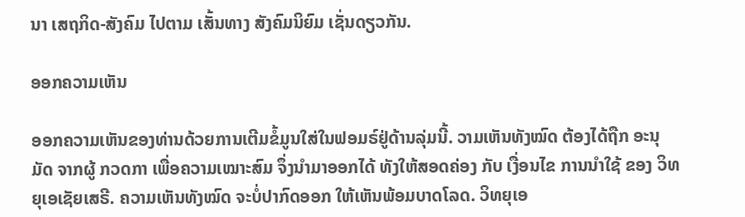ນາ ເສຖກິດ-ສັງຄົມ ໄປຕາມ ເສັ້ນທາງ ສັງຄົມນິຍົມ ເຊັ່ນດຽວກັນ.

ອອກຄວາມເຫັນ

ອອກຄວາມເຫັນຂອງທ່ານດ້ວຍການເຕີມຂໍ້ມູນໃສ່ໃນຟອມຣ໌ຢູ່ດ້ານລຸ່ມນີ້. ວາມເຫັນທັງໝົດ ຕ້ອງໄດ້ຖືກ ອະນຸມັດ ຈາກຜູ້ ກວດກາ ເພື່ອຄວາມເໝາະສົມ ຈຶ່ງນໍາມາອອກໄດ້ ທັງໃຫ້ສອດຄ່ອງ ກັບ ເງື່ອນໄຂ ການນຳໃຊ້ ຂອງ ວິທຍຸເອເຊັຍເສຣີ. ຄວາມເຫັນທັງໝົດ ຈະບໍ່ປາກົດອອກ ໃຫ້ເຫັນພ້ອມບາດໂລດ. ວິທຍຸເອ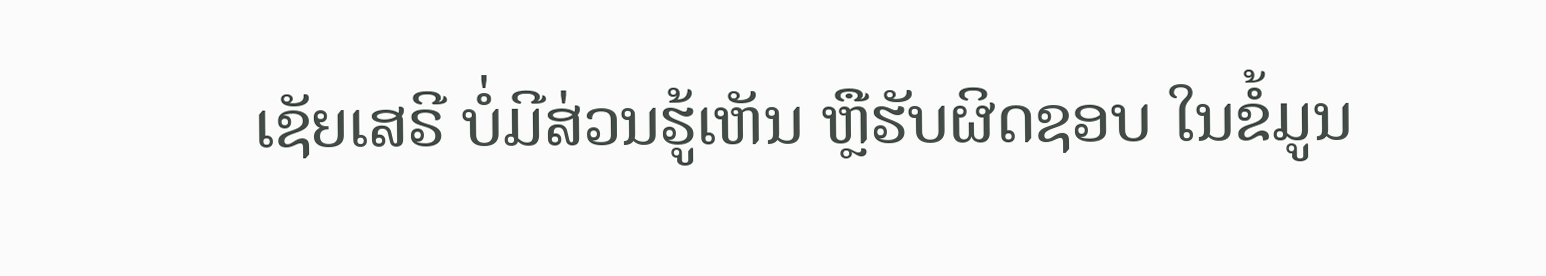ເຊັຍເສຣີ ບໍ່ມີສ່ວນຮູ້ເຫັນ ຫຼືຮັບຜິດຊອບ ໃນຂໍ້ມູນ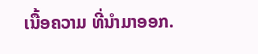ເນື້ອຄວາມ ທີ່ນໍາມາອອກ.